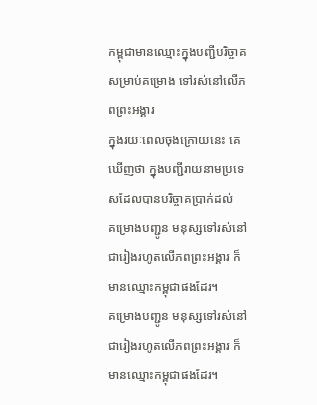កម្ពុជាមានឈ្មោះក្នុងបញ្ជីបរិច្ចាគ សម្រាប់គម្រោង ទៅរស់នៅលើភពព្រះអង្គារ
ក្នុងរយៈពេលចុងក្រោយនេះ គេឃើញថា ក្នុងបញ្ជីរាយនាមប្រទេសដែលបានបរិច្ចាគប្រាក់ដល់
គម្រោងបញ្ជូន មនុស្សទៅរស់នៅជារៀងរហូតលើភពព្រះអង្គារ ក៏មានឈ្មោះកម្ពុជាផងដែរ។
គម្រោងបញ្ជូន មនុស្សទៅរស់នៅជារៀងរហូតលើភពព្រះអង្គារ ក៏មានឈ្មោះកម្ពុជាផងដែរ។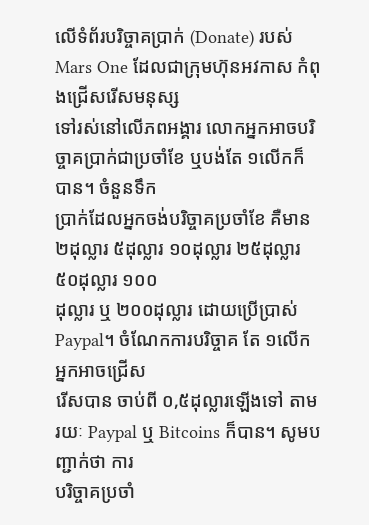លើទំព័របរិច្ចាគប្រាក់ (Donate) របស់ Mars One ដែលជាក្រុមហ៊ុនអវកាស កំពុងជ្រើសរើសមនុស្ស
ទៅរស់នៅលើភពអង្គារ លោកអ្នកអាចបរិច្ចាគប្រាក់ជាប្រចាំខែ ឬបង់តែ ១លើកក៏បាន។ ចំនួនទឹក
ប្រាក់ដែលអ្នកចង់បរិច្ចាគប្រចាំខែ គឺមាន ២ដុល្លារ ៥ដុល្លារ ១០ដុល្លារ ២៥ដុល្លារ ៥០ដុល្លារ ១០០
ដុល្លារ ឬ ២០០ដុល្លារ ដោយប្រើប្រាស់ Paypal។ ចំណែកការបរិច្ចាគ តែ ១លើក អ្នកអាចជ្រើស
រើសបាន ចាប់ពី ០,៥ដុល្លារឡើងទៅ តាមរយៈ Paypal ឬ Bitcoins ក៏បាន។ សូមបញ្ជាក់ថា ការ
បរិច្ចាគប្រចាំ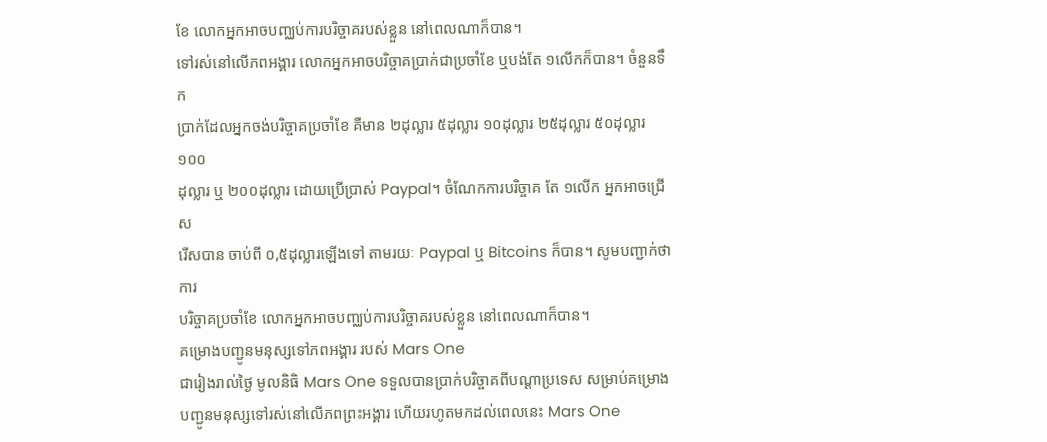ខែ លោកអ្នកអាចបញ្ឈប់ការបរិច្ចាគរបស់ខ្លួន នៅពេលណាក៏បាន។
ទៅរស់នៅលើភពអង្គារ លោកអ្នកអាចបរិច្ចាគប្រាក់ជាប្រចាំខែ ឬបង់តែ ១លើកក៏បាន។ ចំនួនទឹក
ប្រាក់ដែលអ្នកចង់បរិច្ចាគប្រចាំខែ គឺមាន ២ដុល្លារ ៥ដុល្លារ ១០ដុល្លារ ២៥ដុល្លារ ៥០ដុល្លារ ១០០
ដុល្លារ ឬ ២០០ដុល្លារ ដោយប្រើប្រាស់ Paypal។ ចំណែកការបរិច្ចាគ តែ ១លើក អ្នកអាចជ្រើស
រើសបាន ចាប់ពី ០,៥ដុល្លារឡើងទៅ តាមរយៈ Paypal ឬ Bitcoins ក៏បាន។ សូមបញ្ជាក់ថា ការ
បរិច្ចាគប្រចាំខែ លោកអ្នកអាចបញ្ឈប់ការបរិច្ចាគរបស់ខ្លួន នៅពេលណាក៏បាន។
គម្រោងបញ្ជូនមនុស្សទៅភពអង្គារ របស់ Mars One
ជារៀងរាល់ថ្ងៃ មូលនិធិ Mars One ទទួលបានប្រាក់បរិច្ចាគពីបណ្ដាប្រទេស សម្រាប់គម្រោង
បញ្ជូនមនុស្សទៅរស់នៅលើភពព្រះអង្គារ ហើយរហូតមកដល់ពេលនេះ Mars One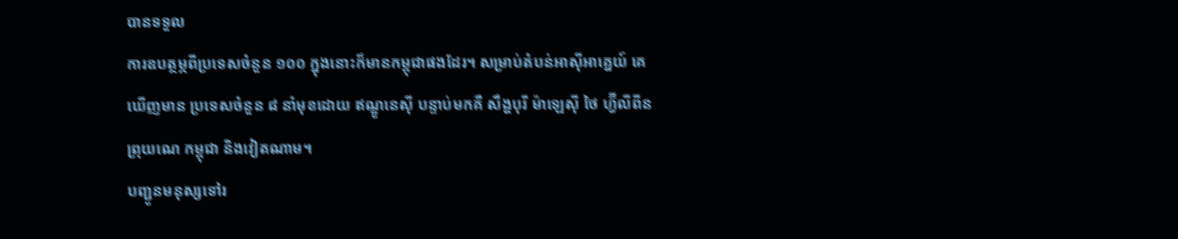បានទទួល
ការឧបត្ថម្ភពីប្រទេសចំនួន ១០០ ក្នុងនោះក៏មានកម្ពុជាផងដែរ។ សម្រាប់តំបន់អាស៊ីអាគ្នេយ៍ គេ
ឃើញមាន ប្រទេសចំនួន ៨ នាំមុខដោយ ឥណ្ឌូនេស៊ី បន្ទាប់មកគឺ សឹង្ហបុរី ម៉ាឡេស៊ី ថៃ ហ្វ៊ីលីពីន
ព្រុយណេ កម្ពុជា និងវៀតណាម។
បញ្ជូនមនុស្សទៅរ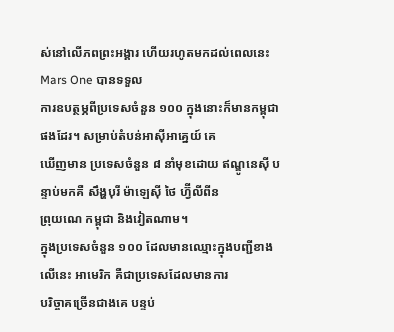ស់នៅលើភពព្រះអង្គារ ហើយរហូតមកដល់ពេលនេះ Mars One បានទទួល
ការឧបត្ថម្ភពីប្រទេសចំនួន ១០០ ក្នុងនោះក៏មានកម្ពុជាផងដែរ។ សម្រាប់តំបន់អាស៊ីអាគ្នេយ៍ គេ
ឃើញមាន ប្រទេសចំនួន ៨ នាំមុខដោយ ឥណ្ឌូនេស៊ី បន្ទាប់មកគឺ សឹង្ហបុរី ម៉ាឡេស៊ី ថៃ ហ្វ៊ីលីពីន
ព្រុយណេ កម្ពុជា និងវៀតណាម។
ក្នុងប្រទេសចំនួន ១០០ ដែលមានឈ្មោះក្នុងបញ្ជីខាងលើនេះ អាមេរិក គឺជាប្រទេសដែលមានការ
បរិច្ចាគច្រើនជាងគេ បន្ទប់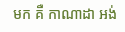មក គឺ កាណាដា អង់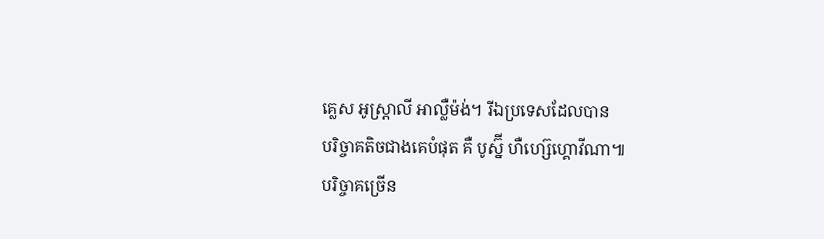គ្លេស អូស្ដ្រាលី អាល្លឺម៉ង់។ រីឯប្រទេសដែលបាន
បរិច្ចាគតិចជាងគេបំផុត គឺ បូស្ន៊ី ហឺហ្ស៊េហ្គោវីណា៕
បរិច្ចាគច្រើន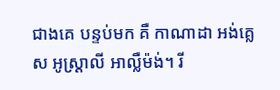ជាងគេ បន្ទប់មក គឺ កាណាដា អង់គ្លេស អូស្ដ្រាលី អាល្លឺម៉ង់។ រី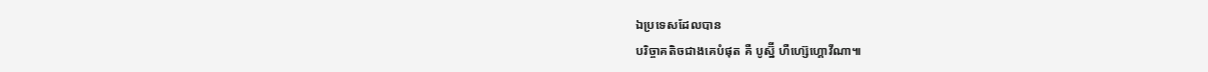ឯប្រទេសដែលបាន
បរិច្ចាគតិចជាងគេបំផុត គឺ បូស្ន៊ី ហឺហ្ស៊េហ្គោវីណា៕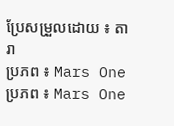ប្រែសម្រួលដោយ ៖ តារា
ប្រភព ៖ Mars One
ប្រភព ៖ Mars One